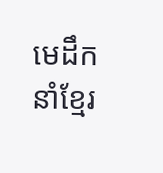មេដឹកនាំខ្មែរ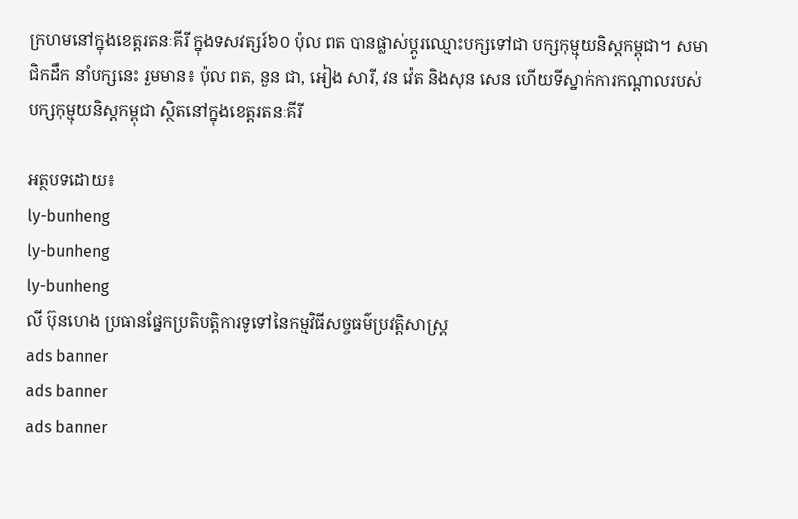ក្រហមនៅក្នុងខេត្តរតនៈគីរី ក្នុងទសវត្សរ៍៦០ ប៉ុល ពត បានផ្លាស់ប្ដូរឈ្មោះបក្សទៅជា បក្សកុម្មុយនិស្តកម្ពុជា។ សមាជិកដឹក នាំបក្សនេះ រួមមាន៖ ប៉ុល ពត, នួន ជា, អៀង សារី, វន វ៉េត និងសុន សេន ហើយទីស្នាក់ការកណ្តាលរបស់បក្សកុម្មុយនិស្តកម្ពុជា ស្ថិតនៅក្នុងខេត្តរតនៈគីរី

អត្ថបទដោយ៖
ly-bunheng
ly-bunheng
ly-bunheng
លី ប៊ុនហេង ប្រធានផ្នែកប្រតិបត្ដិការទូទៅនៃកម្មវិធីសច្ចធម៌ប្រវត្ដិសាស្រ្ដ
ads banner
ads banner
ads banner